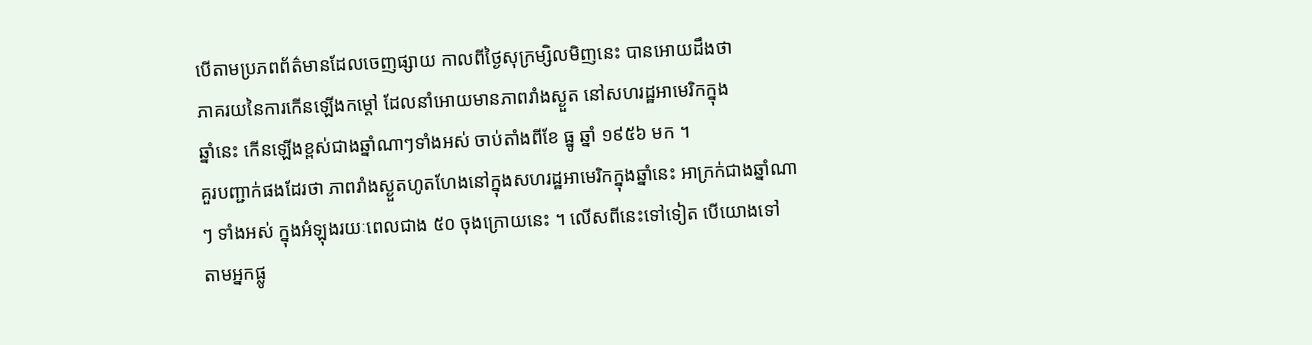បើតាមប្រភពព័ត៌មានដែលចេញផ្សាយ កាលពីថ្ងៃសុក្រម្សិលមិញនេះ បានអោយដឹងថា
ភាគរយនៃការកើនឡើងកម្តៅ ដែលនាំអោយមានភាពរាំងស្ងួត នៅសហរដ្ឋអាមេរិកក្នុង
ឆ្នាំនេះ កើនឡើងខ្ពស់ជាងឆ្នាំណាៗទាំងអស់ ចាប់តាំងពីខែ ធ្នូ ឆ្នាំ ១៩៥៦ មក ។
គួរបញ្ជាក់ផងដែរថា ភាពរាំងស្ងួតហូតហែងនៅក្នុងសហរដ្ឋអាមេរិកក្នុងឆ្នាំនេះ អាក្រក់ជាងឆ្នាំណា
ៗ ទាំងអស់ ក្នុងអំឡុងរយៈពេលជាង ៥០ ចុងក្រោយនេះ ។ លើសពីនេះទៅទៀត បើយោងទៅ
តាមអ្នកផ្លូ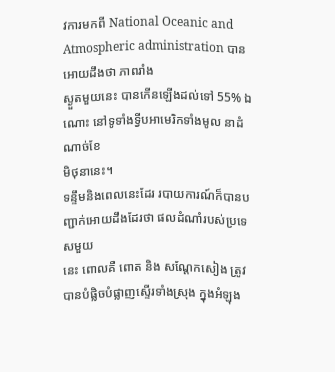វការមកពី National Oceanic and Atmospheric administration បានអោយដឹងថា ភាពរាំង
ស្ងួតមួយនេះ បានកើនឡើងដល់ទៅ 55% ឯណោះ នៅទូទាំងទ្វីបអាមេរិកទាំងមូល នាដំណាច់ខែ
មិថុនានេះ។
ទន្ទឹមនិងពេលនេះដែរ របាយការណ៍ក៏បានបញ្ជាក់អោយដឹងដែរថា ផលដំណាំរបស់ប្រទេសមួយ
នេះ ពោលគឺ ពោត និង សណ្តែកសៀង ត្រូវបានបំផ្លិចបំផ្លាញស្ទើរទាំងស្រុង ក្នុងអំឡុង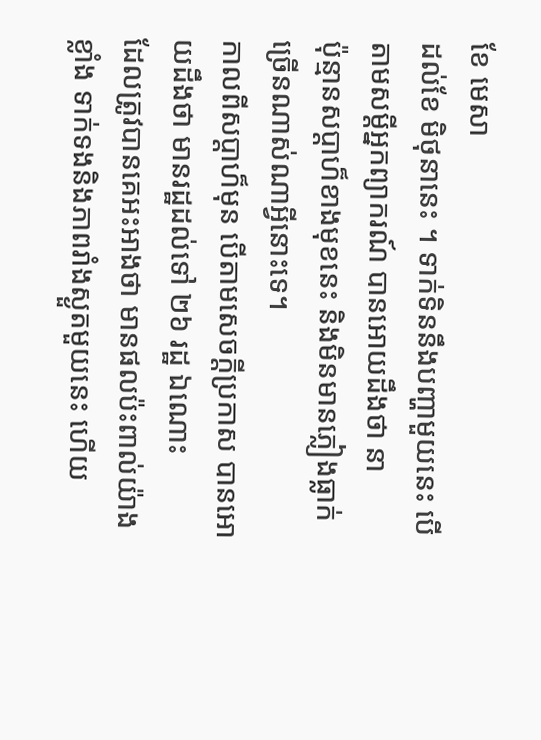ខែ មេសា
ដល់ខែ មិថុនានេះ ។ ទាក់ទិននឹងបញ្ហាមួយនេះ បើតាមសម្តីអ្នកព្យាករណ៍ បានអោយដឹងថា នា
ប៉ុន្មានសប្តាហ៏ខាងមុខនេះ និងមិនមានភ្លៀងធ្លាក់ច្រើនណាស់ណាអ្វីនោះទេ។
កាលពីសប្តាហ៏មុន បើតាមសេចក្តីប្រកាស បានអោយដឹងថា មានរដ្ឋដល់ទៅ ២៦ រដ្ឋ ឯណោះ
ដែលត្រូវបានគេអះអាងថា មានផលប៉ះពាល់យ៉ាងខ្លាំង ទាក់ទងនិងភាពរាំងស្ងួតមួយនេះ ហើយ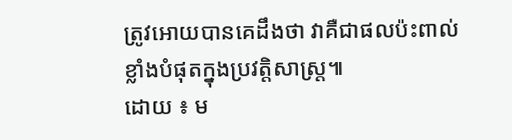ត្រូវអោយបានគេដឹងថា វាគឺជាផលប៉ះពាល់ខ្លាំងបំផុតក្នុងប្រវត្តិសាស្រ្ត៕
ដោយ ៖ ម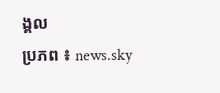ង្គល
ប្រភព ៖ news.sky